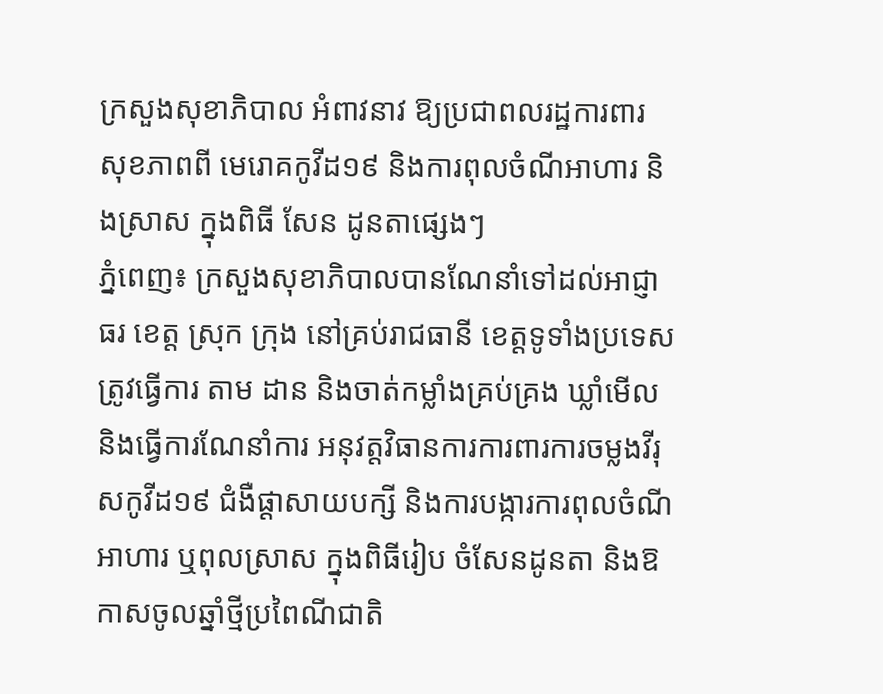ក្រសួងសុខាភិបាល អំពាវនាវ ឱ្យប្រជាពលរដ្ឋការពារ សុខភាពពី មេរោគកូវីដ១៩ និងការពុលចំណីអាហារ និងស្រាស ក្នុងពិធី សែន ដូនតាផ្សេងៗ
ភ្នំពេញ៖ ក្រសួងសុខាភិបាលបានណែនាំទៅដល់អាជ្ញាធរ ខេត្ត ស្រុក ក្រុង នៅគ្រប់រាជធានី ខេត្តទូទាំងប្រទេស ត្រូវធ្វើការ តាម ដាន និងចាត់កម្លាំងគ្រប់គ្រង ឃ្លាំមើល និងធ្វើការណែនាំការ អនុវត្តវិធានការការពារការចម្លងវីរុសកូវីដ១៩ ជំងឺផ្ដាសាយបក្សី និងការបង្ការការពុលចំណីអាហារ ឬពុលស្រាស ក្នុងពិធីរៀប ចំសែនដូនតា និងឱកាសចូលឆ្នាំថ្មីប្រពៃណីជាតិ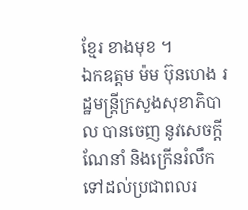ខ្មែរ ខាងមុខ ។
ឯកឧត្តម ម៉ម ប៊ុនហេង រដ្ឋមន្រ្តីក្រសួងសុខាភិបាល បានចេញ នូវសេចក្តីណែនាំ និងក្រើនរំលឹកទៅដល់ប្រជាពលរ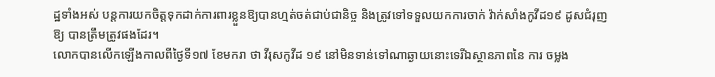ដ្ឋទាំងអស់ បន្តការយកចិត្តទុកដាក់ការពារខ្លួនឱ្យបានហ្មត់ចត់ជាប់ជានិច្ច និងត្រូវទៅទទួលយកការចាក់ វ៉ាក់សាំងកូវីដ១៩ ដូសជំរុញឱ្យ បានត្រឹមត្រូវផងដែរ។
លោកបានលើកឡើងកាលពីថ្ងៃទី១៧ ខែមករា ថា វីរុសកូវីដ ១៩ នៅមិនទាន់ទៅណាឆ្ងាយនោះទេរីឯស្ថានភាពនៃ ការ ចម្លង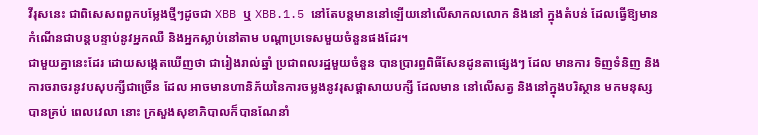វីរុសនេះ ជាពិសេសពពួកបម្លែងថ្មីៗដូចជា XBB ឬ XBB.1.5 នៅតែបន្តមាននៅឡើយនៅលើសាកលលោក និងនៅ ក្នុងតំបន់ ដែលធ្វើឱ្យមានកំណើនជាបន្តបន្ទាប់នូវអ្នកឈឺ និងអ្នកស្លាប់នៅតាម បណ្តាប្រទេសមួយចំនួនផងដែរ។
ជាមួយគ្នានេះដែរ ដោយសង្កេតឃើញថា ជារៀងរាល់ឆ្នាំ ប្រជាពលរដ្ឋមួយចំនួន បានប្រារព្ធពិធីសែនដូនតាផ្សេងៗ ដែល មានការ ទិញទំនិញ និងការចរាចរនូវបសុបក្សីជាច្រើន ដែល អាចមានហានិភ័យនៃការចម្លងនូវរុសផ្តាសាយបក្សី ដែលមាន នៅលើសត្វ និងនៅក្នុងបរិស្ថាន មកមនុស្សបានគ្រប់ ពេលវេលា នោះ ក្រសួងសុខាភិបាលក៏បានណែនាំ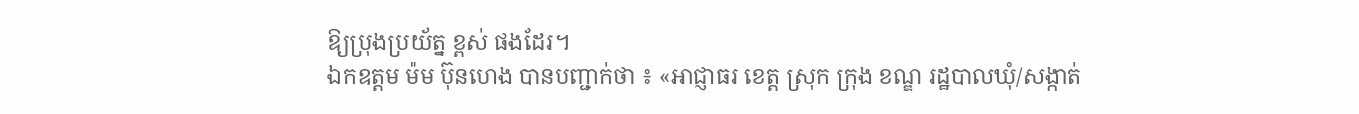ឱ្យប្រុងប្រយ័ត្ន ខ្ពស់ ផងដែរ។
ឯកឧត្តម ម៉ម ប៊ុនហេង បានបញ្ជាក់ថា ៖ «អាជ្ញាធរ ខេត្ត ស្រុក ក្រុង ខណ្ឌ រដ្ឋបាលឃុំ/សង្កាត់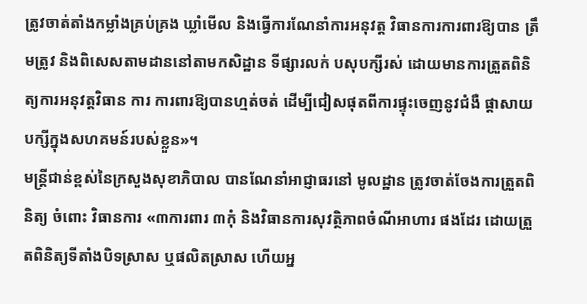ត្រូវចាត់តាំងកម្លាំងគ្រប់គ្រង ឃ្លាំមើល និងធ្វើការណែនាំការអនុវត្ត វិធានការការពារឱ្យបាន ត្រឹមត្រូវ និងពិសេសតាមដាននៅតាមកសិដ្ឋាន ទីផ្សារលក់ បសុបក្សីរស់ ដោយមានការត្រួតពិនិត្យការអនុវត្តវិធាន ការ ការពារឱ្យបានហ្មត់ចត់ ដើម្បីជៀសផុតពីការផ្ទុះចេញនូវជំងឺ ផ្ដាសាយបក្សីក្នុងសហគមន៍របស់ខ្លួន»។
មន្រ្តីជាន់ខ្ពស់នៃក្រសួងសុខាភិបាល បានណែនាំអាជ្ញាធរនៅ មូលដ្ឋាន ត្រូវចាត់ចែងការត្រួតពិនិត្យ ចំពោះ វិធានការ «៣ការពារ ៣កុំ និងវិធានការសុវត្ថិភាពចំណីអាហារ ផងដែរ ដោយត្រួតពិនិត្យទីតាំងបិទស្រាស ឬផលិតស្រាស ហើយអ្ន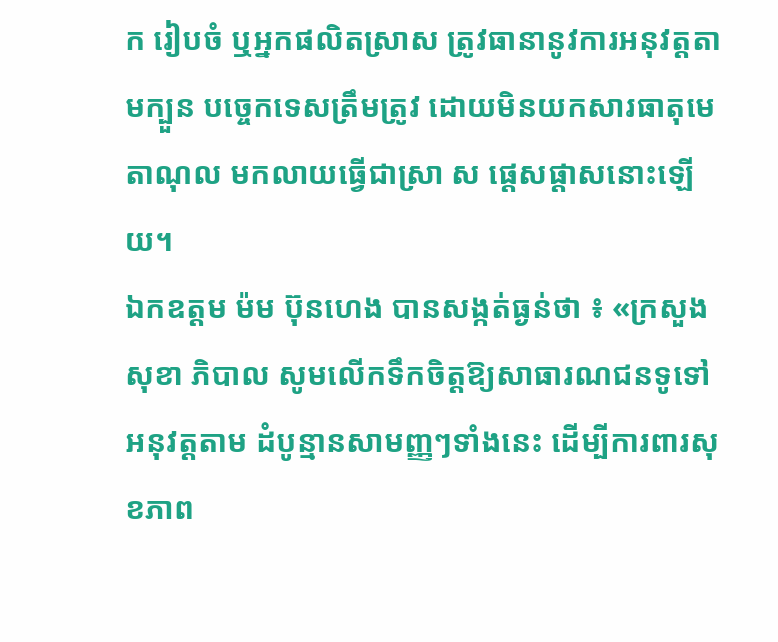ក រៀបចំ ឬអ្នកផលិតស្រាស ត្រូវធានានូវការអនុវត្តតាមក្បួន បច្ចេកទេសត្រឹមត្រូវ ដោយមិនយកសារធាតុមេតាណុល មកលាយធ្វើជាស្រា ស ផ្តេសផ្តាសនោះឡើយ។
ឯកឧត្តម ម៉ម ប៊ុនហេង បានសង្កត់ធ្ងន់ថា ៖ «ក្រសួង សុខា ភិបាល សូមលើកទឹកចិត្តឱ្យសាធារណជនទូទៅ អនុវត្តតាម ដំបូន្មានសាមញ្ញៗទាំងនេះ ដើម្បីការពារសុខភាព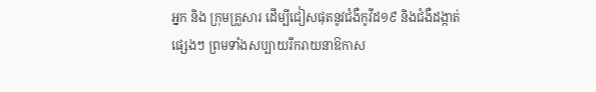អ្នក និង ក្រុមគ្រួសារ ដើម្បីជៀសផុតនូវជំងឺកូវីដ១៩ និងជំងឺដង្កាត់ ផ្សេងៗ ព្រមទាំងសប្បាយរីករាយនាឱកាស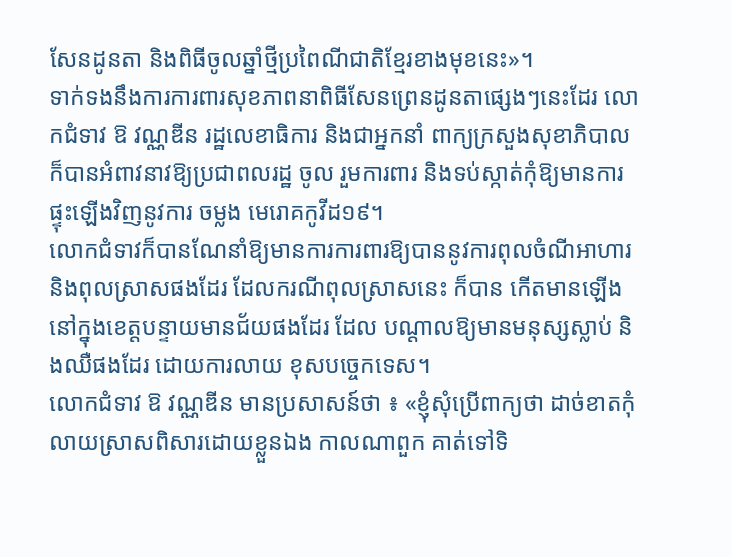សែនដូនតា និងពិធីចូលឆ្នាំថ្មីប្រពៃណីជាតិខ្មែរខាងមុខនេះ»។
ទាក់ទងនឹងការការពារសុខភាពនាពិធីសែនព្រេនដូនតាផ្សេងៗនេះដែរ លោកជំទាវ ឱ វណ្ណឌីន រដ្ឋលេខាធិការ និងជាអ្នកនាំ ពាក្យក្រសួងសុខាភិបាល ក៏បានអំពាវនាវឱ្យប្រជាពលរដ្ឋ ចូល រួមការពារ និងទប់ស្កាត់កុំឱ្យមានការផ្ទុះឡើងវិញនូវការ ចម្លង មេរោគកូវីដ១៩។
លោកជំទាវក៏បានណែនាំឱ្យមានការការពារឱ្យបាននូវការពុលចំណីអាហារ និងពុលស្រាសផងដែរ ដែលករណីពុលស្រាសនេះ ក៏បាន កើតមានឡើងនៅក្នុងខេត្តបន្ទាយមានជ័យផងដែរ ដែល បណ្តាលឱ្យមានមនុស្សស្លាប់ និងឈឺផងដែរ ដោយការលាយ ខុសបច្ចេកទេស។
លោកជំទាវ ឱ វណ្ណឌីន មានប្រសាសន៍ថា ៖ «ខ្ញុំសុំប្រើពាក្យថា ដាច់ខាតកុំលាយស្រាសពិសារដោយខ្លួនឯង កាលណាពួក គាត់ទៅទិ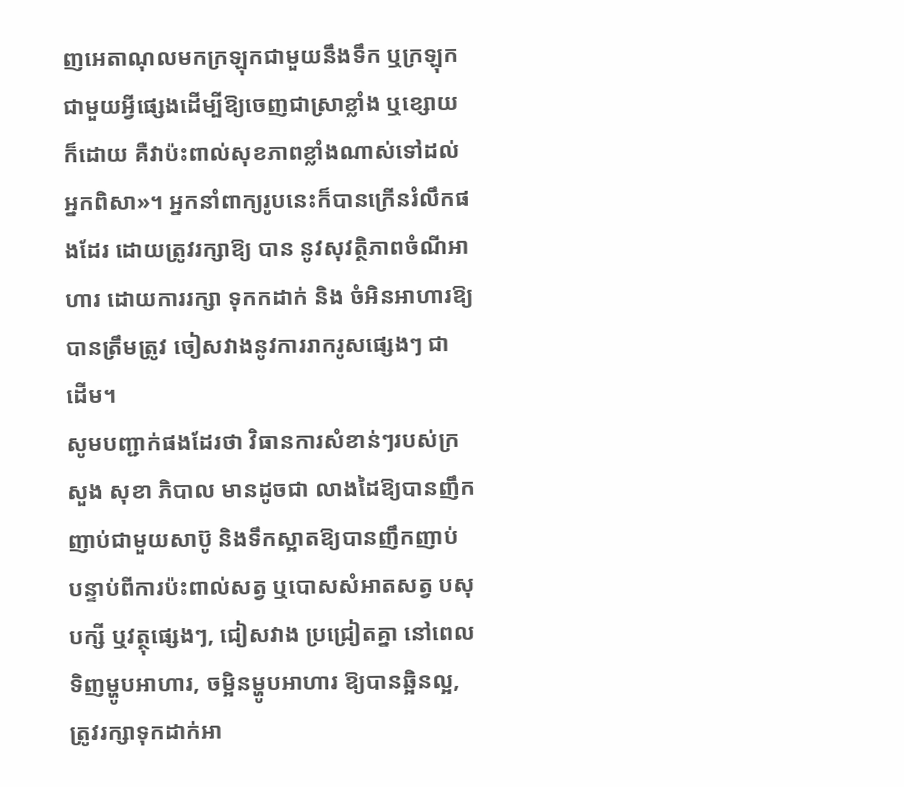ញអេតាណុលមកក្រឡុកជាមួយនឹងទឹក ឬក្រឡុក ជាមួយអ្វីផ្សេងដើម្បីឱ្យចេញជាស្រាខ្លាំង ឬខ្សោយក៏ដោយ គឺវាប៉ះពាល់សុខភាពខ្លាំងណាស់ទៅដល់អ្នកពិសា»។ អ្នកនាំពាក្យរូបនេះក៏បានក្រើនរំលឹកផងដែរ ដោយត្រូវរក្សាឱ្យ បាន នូវសុវត្ថិភាពចំណីអាហារ ដោយការរក្សា ទុកកដាក់ និង ចំអិនអាហារឱ្យបានត្រឹមត្រូវ ចៀសវាងនូវការរាករូសផ្សេងៗ ជា ដើម។
សូមបញ្ជាក់ផងដែរថា វិធានការសំខាន់ៗរបស់ក្រសួង សុខា ភិបាល មានដូចជា លាងដៃឱ្យបានញឹកញាប់ជាមួយសាប៊ូ និងទឹកស្អាតឱ្យបានញឹកញាប់ បន្ទាប់ពីការប៉ះពាល់សត្វ ឬបោសសំអាតសត្វ បសុបក្សី ឬវត្ថុផ្សេងៗ, ជៀសវាង ប្រជ្រៀតគ្នា នៅពេលទិញម្ហូបអាហារ, ចម្អិនម្ហូបអាហារ ឱ្យបានឆ្អិនល្អ, ត្រូវរក្សាទុកដាក់អា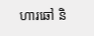ហារឆៅ និ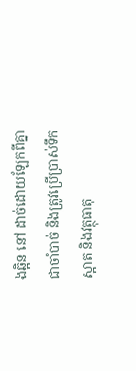ងឆ្អិន នៅ ដាច់ដោយឡែកពីគ្នាជាចាំបាច់ និងត្រូវប្រើប្រាស់ទឹកស្អាត និងវត្ថុធាតុ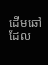ដើមឆៅ ដែល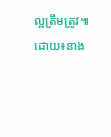ល្អត្រឹមត្រូវ៕
ដោយ៖នាង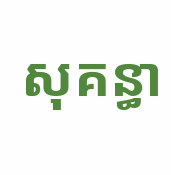សុគន្ធា